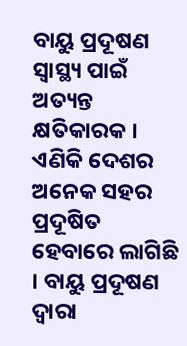ବାୟୁ ପ୍ରଦୂଷଣ ସ୍ୱାସ୍ଥ୍ୟ ପାଇଁ ଅତ୍ୟନ୍ତ କ୍ଷତିକାରକ । ଏଣିକି ଦେଶର ଅନେକ ସହର ପ୍ରଦୂଷିତ ହେବାରେ ଲାଗିଛି । ବାୟୁ ପ୍ରଦୂଷଣ ଦ୍ୱାରା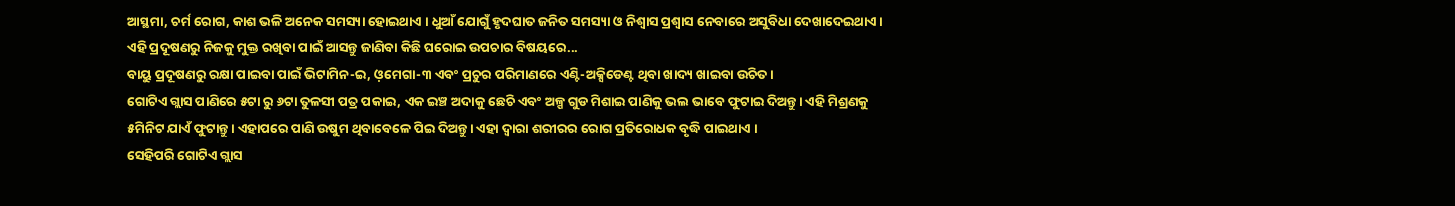ଆସ୍ଥମା, ଚର୍ମ ରୋଗ, କାଶ ଭଳି ଅନେକ ସମସ୍ୟା ହୋଇଥାଏ । ଧୁଆଁ ଯୋଗୁଁ ହୃଦଘାତ ଜନିତ ସମସ୍ୟା ଓ ନିଶ୍ୱାସ ପ୍ରଶ୍ୱାସ ନେବାରେ ଅସୁବିଧା ଦେଖାଦେଇଥାଏ ।
ଏହି ପ୍ରଦୂଷଣରୁ ନିଜକୁ ମୁକ୍ତ ରଖିବା ପାଇଁ ଆସନ୍ତୁ ଜାଣିବା କିଛି ଘରୋଇ ଉପଚାର ବିଷୟରେ...
ବାୟୁ ପ୍ରଦୂଷଣରୁ ରକ୍ଷା ପାଇବା ପାଇଁ ଭିଟାମିନ-ଇ, ଓ଼ମେଗା-୩ ଏବଂ ପ୍ରଚୁର ପରିମାଣରେ ଏଣ୍ଟି-ଅକ୍ସିଡେଣ୍ଟ ଥିବା ଖାଦ୍ୟ ଖାଇବା ଉଚିତ।
ଗୋଟିଏ ଗ୍ଲାସ ପାଣିରେ ୫ଟା ରୁ ୬ଟା ତୁଳସୀ ପତ୍ର ପକାଇ, ଏକ ଇଞ୍ଚ ଅଦାକୁ ଛେଚି ଏବଂ ଅଳ୍ପ ଗୁଡ ମିଶାଇ ପାଣିକୁ ଭଲ ଭାବେ ଫୁଟାଇ ଦିଅନ୍ତୁ। ଏହି ମିଶ୍ରଣକୁ ୫ମିନିଟ ଯାଏଁ ଫୁଟାନ୍ତୁ। ଏହାପରେ ପାଣି ଉଷୁମ ଥିବାବେଳେ ପିଇ ଦିଅନ୍ତୁ। ଏହା ଦ୍ୱାରା ଶରୀରର ରୋଗ ପ୍ରତିରୋଧକ ବୃଦ୍ଧି ପାଇଥାଏ ।
ସେହିପରି ଗୋଟିଏ ଗ୍ଲାସ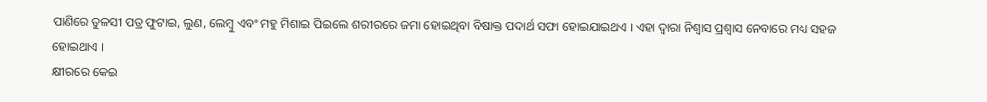ପାଣିରେ ତୁଳସୀ ପତ୍ର ଫୁଟାଇ, ଲୁଣ, ଲେମ୍ବୁ ଏବଂ ମହୁ ମିଶାଇ ପିଇଲେ ଶରୀରରେ ଜମା ହୋଇଥିବା ବିଷାକ୍ତ ପଦାର୍ଥ ସଫା ହୋଇଯାଇଥଏ । ଏହା ଦ୍ୱାରା ନିଶ୍ୱାସ ପ୍ରଶ୍ୱାସ ନେବାରେ ମଧ୍ୟ ସହଜ ହୋଇଥାଏ ।
କ୍ଷୀରରେ କେଇ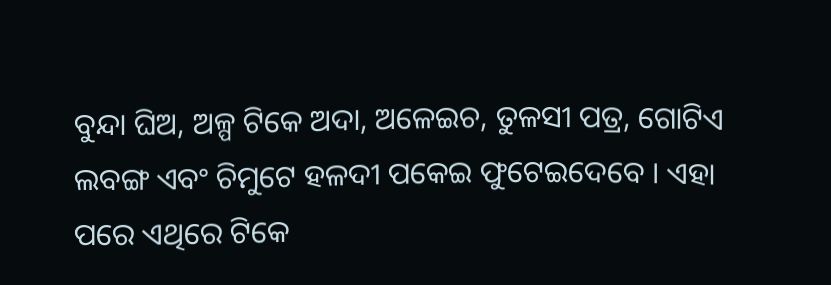ବୁନ୍ଦା ଘିଅ, ଅଳ୍ପ ଟିକେ ଅଦା, ଅଳେଇଚ, ତୁଳସୀ ପତ୍ର, ଗୋଟିଏ ଲବଙ୍ଗ ଏବଂ ଚିମୁଟେ ହଳଦୀ ପକେଇ ଫୁଟେଇଦେବେ । ଏହା ପରେ ଏଥିରେ ଟିକେ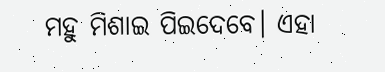ମହୁ ମିଶାଇ ପିଇଦେବେ। ଏହା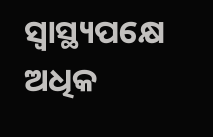ସ୍ବାସ୍ଥ୍ୟପକ୍ଷେ ଅଧିକ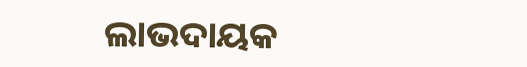ଲାଭଦାୟକ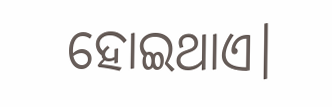ହୋଇଥାଏ।